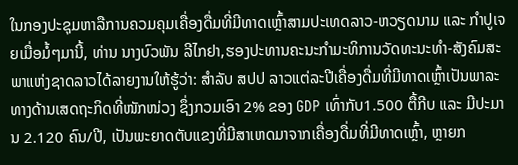ໃນກອງປະຊຸມຫາລືການຄວມຄຸມເຄື່ອງດື່ມທີ່ມີທາດເຫຼົ້າສາມປະເທດລາວ-ຫວຽດນາມ ແລະ ກຳປູເຈຍເມື່ອມໍ້ໆມານີ້, ທ່ານ ນາງບົວພັນ ລີໄກຢາ,ຮອງປະທານຄະນະກຳມະທິການວັດທະນະທຳ-ສັງຄົມສະພາແຫ່ງຊາດລາວໄດ້ລາຍງານໃຫ້ຮູ້ວ່າ: ສຳລັບ ສປປ ລາວແຕ່ລະປີເຄື່ອງດື່ມທີ່ມີທາດເຫຼົ້າເປັນພາລະທາງດ້ານເສດຖະກິດທີ່ໜັກໜ່ວງ ຊຶ່ງກວມເອົາ 2% ຂອງ GDP ເທົ່າກັບ1.500 ຕື້ກີບ ແລະ ມີປະມານ 2.120 ຄົນ/ປີ, ເປັນພະຍາດຕັບແຂງທີ່ມີສາເຫດມາຈາກເຄື່ອງດື່ມທີ່ມີທາດເຫຼົ້າ, ຫຼາຍກ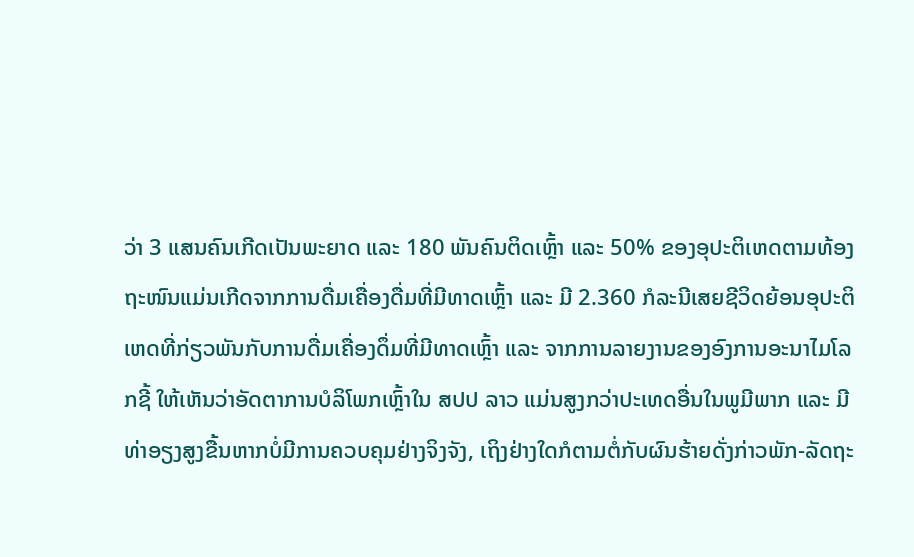ວ່າ 3 ແສນຄົນເກີດເປັນພະຍາດ ແລະ 180 ພັນຄົນຕິດເຫຼົ້າ ແລະ 50% ຂອງອຸປະຕິເຫດຕາມທ້ອງຖະໜົນແມ່ນເກີດຈາກການດື່ມເຄື່ອງດື່ມທີ່ມີທາດເຫຼົ້າ ແລະ ມີ 2.360 ກໍລະນີເສຍຊີວິດຍ້ອນອຸປະຕິເຫດທີ່ກ່ຽວພັນກັບການດື່ມເຄື່ອງດຶ່ມທີ່ມີທາດເຫຼົ້າ ແລະ ຈາກການລາຍງານຂອງອົງການອະນາໄມໂລກຊີ້ ໃຫ້ເຫັນວ່າອັດຕາການບໍລິໂພກເຫຼົ້າໃນ ສປປ ລາວ ແມ່ນສູງກວ່າປະເທດອື່ນໃນພູມີພາກ ແລະ ມີທ່າອຽງສູງຂື້ນຫາກບໍ່ມີການຄວບຄຸມຢ່າງຈິງຈັງ, ເຖິງຢ່າງໃດກໍຕາມຕໍ່ກັບຜົນຮ້າຍດັ່ງກ່າວພັກ-ລັດຖະ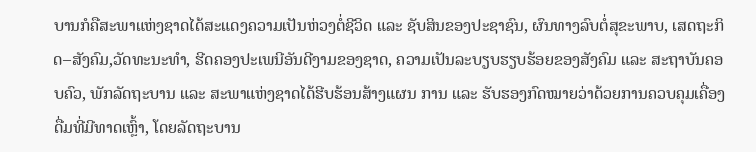ບານກໍຄືສະພາແຫ່ງຊາດໄດ້ສະແດງຄວາມເປັນຫ່ວງຕໍ່ຊີວິດ ແລະ ຊັບສິນຂອງປະຊາຊົນ, ຜົນທາງລົບຕໍ່ສຸຂະພາບ, ເສດຖະກິດ–ສັງຄົມ,ວັດທະນະທຳ, ຮີດຄອງປະເພນີອັນດີງາມຂອງຊາດ, ຄວາມເປັນລະບຽບຮຽບຮ້ອຍຂອງສັງຄົມ ແລະ ສະຖາບັນຄອບຄົວ, ພັກລັດຖະບານ ແລະ ສະພາແຫ່ງຊາດໄດ້ຮີບຮ້ອນສ້າງແຜນ ການ ແລະ ຮັບຮອງກົດໝາຍວ່າດ້ວຍການຄວບຄຸມເຄື່ອງດື່ມທີ່ມີທາດເຫຼົ້າ, ໂດຍລັດຖະບານ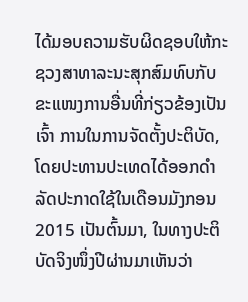ໄດ້ມອບຄວາມຮັບຜິດຊອບໃຫ້ກະຊວງສາທາລະນະສຸກສົມທົບກັບຂະແໜງການອື່ນທີ່ກ່ຽວຂ້ອງເປັນເຈົ້າ ການໃນການຈັດຕັ້ງປະຕິບັດ, ໂດຍປະທານປະເທດໄດ້ອອກດຳ ລັດປະກາດໃຊ້ໃນເດືອນມັງກອນ2015 ເປັນຕົ້ນມາ, ໃນທາງປະຕິບັດຈິງໜຶ່ງປີຜ່ານມາເຫັນວ່າ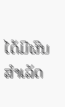ໄດ້ມີຜົນສຳເລັດ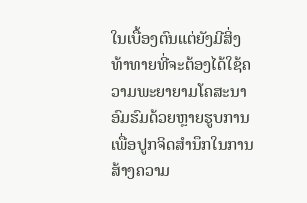ໃນເບື້ອງຕົນແຕ່ຍັງມີສິ່ງທ້າທາຍທີ່ຈະຕ້ອງໄດ້ໃຊ້ຄວາມພະຍາຍາມໂຄສະນາອົມຮົມດ້ວຍຫຼາຍຮູບການເພື່ອປູກຈິດສຳນຶກໃນການສ້າງຄວາມ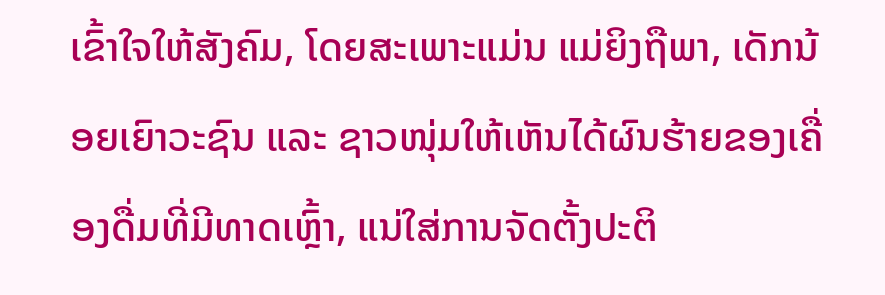ເຂົ້າໃຈໃຫ້ສັງຄົມ, ໂດຍສະເພາະແມ່ນ ແມ່ຍິງຖືພາ, ເດັກນ້ອຍເຍົາວະຊົນ ແລະ ຊາວໜຸ່ມໃຫ້ເຫັນໄດ້ຜົນຮ້າຍຂອງເຄື່ອງດື່ມທີ່ມີທາດເຫຼົ້າ, ແນ່ໃສ່ການຈັດຕັ້ງປະຕິ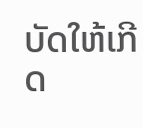ບັດໃຫ້ເກີດ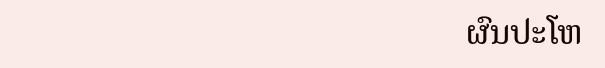ຜົນປະໂຫ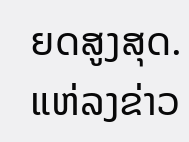ຍດສູງສຸດ.
ແຫ່ລງຂ່າວ